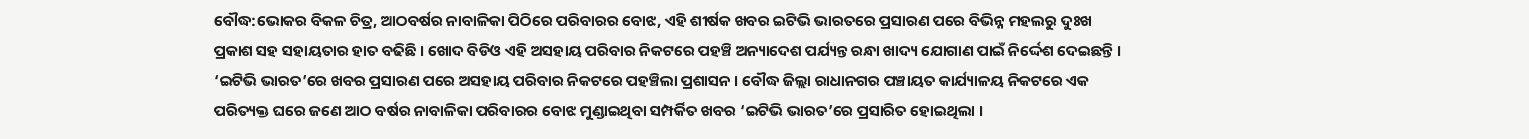ବୌଦ୍ଧ:ଭୋକର ବିକଳ ଚିତ୍ର, ଆଠବର୍ଷର ନାବାଳିକା ପିଠିରେ ପରିବାରର ବୋଝ, ଏହି ଶୀର୍ଷକ ଖବର ଇଟିଭି ଭାରତରେ ପ୍ରସାରଣ ପରେ ବିଭିନ୍ନ ମହଲରୁ ଦୁଃଖ ପ୍ରକାଶ ସହ ସହାୟତାର ହାତ ବଢିଛି । ଖୋଦ ବିଡିଓ ଏହି ଅସହାୟ ପରିବାର ନିକଟରେ ପହଞ୍ଚି ଅନ୍ୟାଦେଶ ପର୍ଯ୍ୟନ୍ତ ରନ୍ଧା ଖାଦ୍ୟ ଯୋଗାଣ ପାଇଁ ନିର୍ଦ୍ଦେଶ ଦେଇଛନ୍ତି ।
‘ଇଟିଭି ଭାରତ’ରେ ଖବର ପ୍ରସାରଣ ପରେ ଅସହାୟ ପରିବାର ନିକଟରେ ପହଞ୍ଚିଲା ପ୍ରଶାସନ । ବୌଦ୍ଧ ଜିଲ୍ଲା ରାଧାନଗର ପଞ୍ଚାୟତ କାର୍ଯ୍ୟାଳୟ ନିକଟରେ ଏକ ପରିତ୍ୟକ୍ତ ଘରେ ଜଣେ ଆଠ ବର୍ଷର ନାବାଳିକା ପରିବାରର ବୋଝ ମୁଣ୍ଡାଇଥିବା ସମ୍ପର୍କିତ ଖବର ‘ଇଟିଭି ଭାରତ’ରେ ପ୍ରସାରିତ ହୋଇଥିଲା ।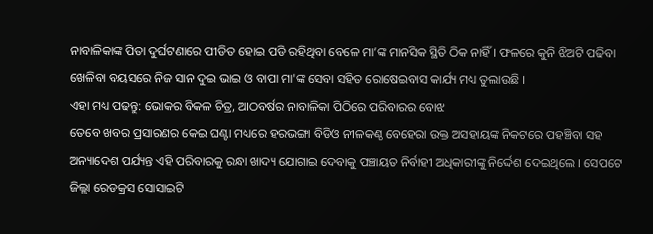ନାବାଳିକାଙ୍କ ପିତା ଦୁର୍ଘଟଣାରେ ପୀଡିତ ହୋଇ ପଡି ରହିଥିବା ବେଳେ ମା’ଙ୍କ ମାନସିକ ସ୍ଥିତି ଠିକ ନାହିଁ । ଫଳରେ କୁନି ଝିଅଟି ପଢିବା ଖେଳିବା ବୟସରେ ନିଜ ସାନ ଦୁଇ ଭାଇ ଓ ବାପା ମା'ଙ୍କ ସେବା ସହିତ ରୋଷେଇବାସ କାର୍ଯ୍ୟ ମଧ୍ୟ ତୁଲାଉଛି ।
ଏହା ମଧ୍ୟ ପଢନ୍ତୁ: ଭୋକର ବିକଳ ଚିତ୍ର, ଆଠବର୍ଷର ନାବାଳିକା ପିଠିରେ ପରିବାରର ବୋଝ
ତେବେ ଖବର ପ୍ରସାରଣର କେଇ ଘଣ୍ଟା ମଧ୍ୟରେ ହରଭଙ୍ଗା ବିଡିଓ ନୀଳକଣ୍ଠ ବେହେରା ଉକ୍ତ ଅସହାୟଙ୍କ ନିକଟରେ ପହଞ୍ଚିବା ସହ ଅନ୍ୟାଦେଶ ପର୍ଯ୍ୟନ୍ତ ଏହି ପରିବାରକୁ ରନ୍ଧା ଖାଦ୍ୟ ଯୋଗାଇ ଦେବାକୁ ପଞ୍ଚାୟତ ନିର୍ବାହୀ ଅଧିକାରୀଙ୍କୁ ନିର୍ଦ୍ଦେଶ ଦେଇଥିଲେ । ସେପଟେ ଜିଲ୍ଲା ରେଡକ୍ରସ ସୋସାଇଟି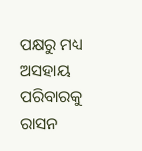ପକ୍ଷରୁ ମଧ୍ୟ ଅସହାୟ ପରିବାରକୁ ରାସନ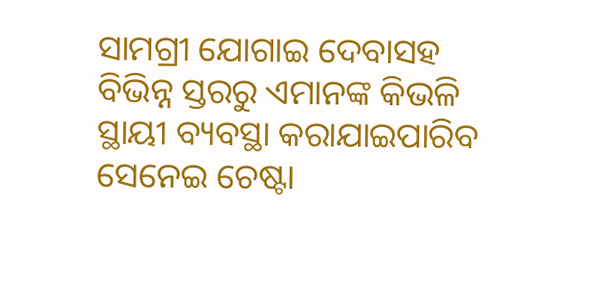ସାମଗ୍ରୀ ଯୋଗାଇ ଦେବାସହ ବିଭିନ୍ନ ସ୍ତରରୁ ଏମାନଙ୍କ କିଭଳି ସ୍ଥାୟୀ ବ୍ୟବସ୍ଥା କରାଯାଇପାରିବ ସେନେଇ ଚେଷ୍ଟା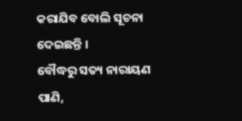କରାଯିବ ବୋଲି ସୂଚନା ଦେଇଛନ୍ତି ।
ବୌଦ୍ଧରୁ ସତ୍ୟ ନାରାୟଣ ପାଣି,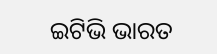ଇଟିଭି ଭାରତ